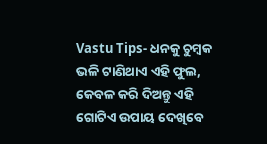Vastu Tips- ଧନକୁ ଚୁମ୍ବକ ଭଳି ଟାଣିଥାଏ ଏହି ଫୁଲ, କେବଳ କରି ଦିଅନ୍ତୁ ଏହି ଗୋଟିଏ ଉପାୟ ଦେଖିବେ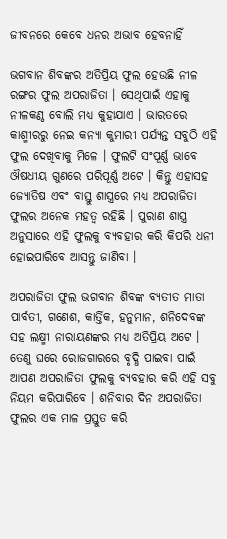ଜୀବନରେ କେବେ ଧନର ଅଭାବ ହେବନାହିଁ

ଭଗବାନ ଶିବଙ୍କର ଅତିପ୍ରିୟ ଫୁଲ ହେଉଛି ନୀଳ ରଙ୍ଗର ଫୁଲ ଅପରାଜିତା । ସେଥିପାଇଁ ଏହାକୁ ନୀଳକଣ୍ଠ ବୋଲି ମଧ୍ୟ କୁହାଯାଏ । ଭାରତରେ କାଶ୍ମୀରରୁ ନେଇ କନ୍ୟା କୁମାରୀ ପର୍ଯ୍ୟନ୍ତ ସବୁଠି ଏହି ଫୁଲ ଦେଖିବାକୁ ମିଳେ । ଫୁଲଟି ସଂପୂର୍ଣ୍ଣ ଭାବେ ଔଷଧୀୟ ଗୁଣରେ ପରିପୂର୍ଣ୍ଣ ଅଟେ । କିନ୍ତୁ ଏହାସହ ଜ୍ଯୋତିଷ ଏବଂ ବାସ୍ତୁ ଶାସ୍ତ୍ରରେ ମଧ୍ୟ ଅପରାଜିତା ଫୁଲର ଅନେକ ମହତ୍ଵ ରହିଛି । ପୁରାଣ ଶାସ୍ତ୍ର ଅନୁସାରେ ଏହି ଫୁଲକୁ ବ୍ୟବହାର କରି କିପରି ଧନୀ ହୋଇପାରିବେ ଆସନ୍ତୁ ଜାଣିବା ।

ଅପରାଜିତା ଫୁଲ ଭଗବାନ ଶିବଙ୍କ ବ୍ଯତୀତ ମାତା ପାର୍ବତୀ, ଗଣେଶ, କାର୍ତ୍ତିକ, ହନୁମାନ, ଶନିଦେବଙ୍କ ସହ ଲକ୍ଷ୍ମୀ ନାରାୟଣଙ୍କର ମଧ୍ୟ ଅତିପ୍ରିୟ ଅଟେ । ତେଣୁ ଘରେ ରୋଜଗାରରେ ବୃଦ୍ଧି ପାଇବା ପାଇଁ ଆପଣ ଅପରାଜିତା ଫୁଲକୁ ବ୍ୟବହାର କରି ଏହି ସବୁ ନିୟମ କରିପାରିବେ । ଶନିବାର ଦିନ ଅପରାଜିତା ଫୁଲର ଏକ ମାଳ ପ୍ରସ୍ତୁତ କରି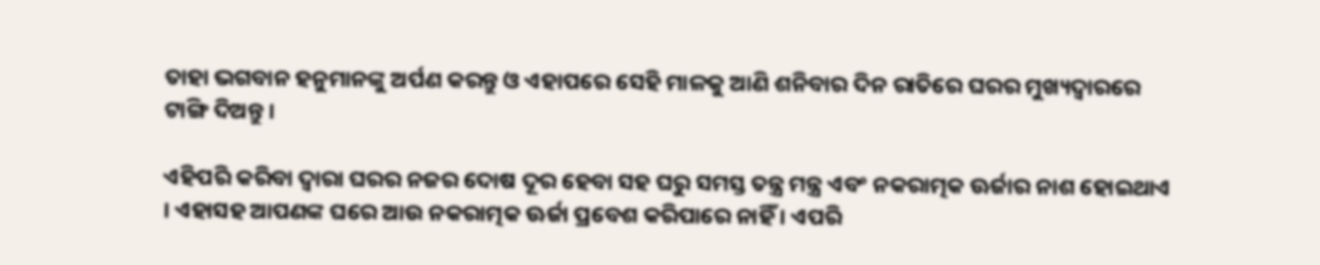ତାହା ଭଗବାନ ହନୁମାନଙ୍କୁ ଅର୍ପଣ କରନ୍ତୁ ଓ ଏହାପରେ ସେହି ମାଳକୁ ଆଣି ଶନିବାର ଦିନ ରାତିରେ ଘରର ମୁଖ୍ୟଦ୍ଵାରରେ ଟାଙ୍ଗି ଦିଅନ୍ତୁ ।

ଏହିପରି କରିବା ଦ୍ଵାରା ଘରର ନଜର ଦୋଷ ଦୂର ହେବା ସହ ଘରୁ ସମସ୍ତ ତନ୍ତ୍ର ମନ୍ତ୍ର ଏବଂ ନକରାତ୍ମକ ଊର୍ଜାର ନାଶ ହୋଇଥାଏ । ଏହାସହ ଆପଣଙ୍କ ଘରେ ଆଉ ନକରାତ୍ମକ ଊର୍ଜା ପ୍ରବେଶ କରିପାରେ ନାହିଁ । ଏପରି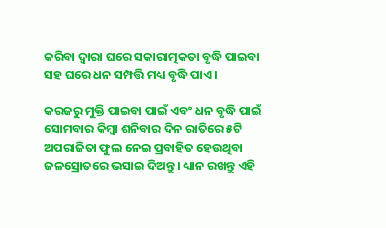କରିବା ଦ୍ଵାରା ଘରେ ସକାରାତ୍ମକତା ବୃଦ୍ଧି ପାଇବା ସହ ଘରେ ଧନ ସମ୍ପତ୍ତି ମଧ୍ୟ ବୃଦ୍ଧି ପାଏ ।

କରଜରୁ ମୁକ୍ତି ପାଇବା ପାଇଁ ଏବଂ ଧନ ବୃଦ୍ଧି ପାଇଁ ସୋମବାର କିମ୍ବା ଶନିବାର ଦିନ ରାତିରେ ୫ଟି ଅପରାଜିତା ଫୁଲ ନେଇ ପ୍ରବାହିତ ହେଉଥିବା ଜଳସ୍ରୋତରେ ଭସାଇ ଦିଅନ୍ତୁ । ଧ୍ୟାନ ରଖନ୍ତୁ ଏହି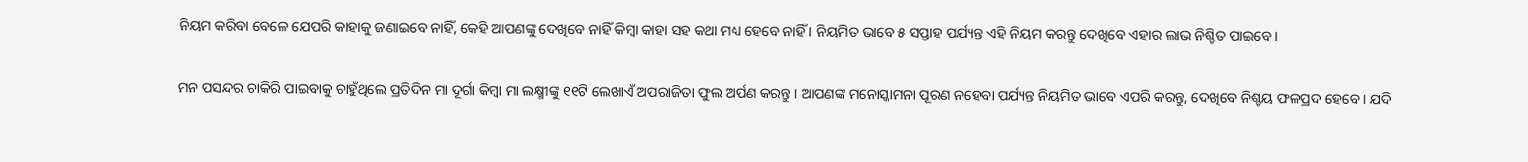ନିୟମ କରିବା ବେଳେ ଯେପରି କାହାକୁ ଜଣାଇବେ ନାହିଁ, କେହି ଆପଣଙ୍କୁ ଦେଖିବେ ନାହିଁ କିମ୍ବା କାହା ସହ କଥା ମଧ୍ୟ ହେବେ ନାହିଁ । ନିୟମିତ ଭାବେ ୫ ସପ୍ତାହ ପର୍ଯ୍ୟନ୍ତ ଏହି ନିୟମ କରନ୍ତୁ ଦେଖିବେ ଏହାର ଲାଭ ନିଶ୍ଚିତ ପାଇବେ ।

ମନ ପସନ୍ଦର ଚାକିରି ପାଇବାକୁ ଚାହୁଁଥିଲେ ପ୍ରତିଦିନ ମା ଦୂର୍ଗା କିମ୍ବା ମା ଲକ୍ଷ୍ମୀଙ୍କୁ ୧୧ଟି ଲେଖାଏଁ ଅପରାଜିତା ଫୁଲ ଅର୍ପଣ କରନ୍ତୁ । ଆପଣଙ୍କ ମନୋସ୍କାମନା ପୂରଣ ନହେବା ପର୍ଯ୍ୟନ୍ତ ନିୟମିତ ଭାବେ ଏପରି କରନ୍ତୁ, ଦେଖିବେ ନିଶ୍ଚୟ ଫଳପ୍ରଦ ହେବେ । ଯଦି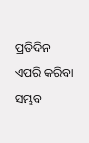ପ୍ରତିଦିନ ଏପରି କରିବା ସମ୍ଭବ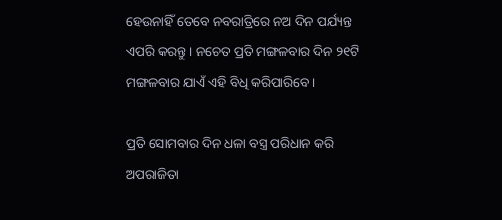ହେଉନାହିଁ ତେବେ ନବରାତ୍ରିରେ ନଅ ଦିନ ପର୍ଯ୍ୟନ୍ତ ଏପରି କରନ୍ତୁ । ନଚେତ ପ୍ରତି ମଙ୍ଗଳବାର ଦିନ ୨୧ଟି ମଙ୍ଗଳବାର ଯାଏଁ ଏହି ବିଧି କରିପାରିବେ ।

ପ୍ରତି ସୋମବାର ଦିନ ଧଳା ବସ୍ତ୍ର ପରିଧାନ କରି ଅପରାଜିତା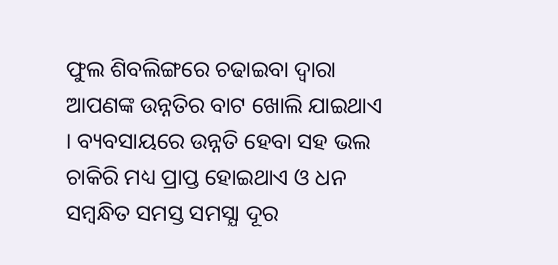ଫୁଲ ଶିବଲିଙ୍ଗରେ ଚଢାଇବା ଦ୍ଵାରା ଆପଣଙ୍କ ଉନ୍ନତିର ବାଟ ଖୋଲି ଯାଇଥାଏ । ବ୍ୟବସାୟରେ ଉନ୍ନତି ହେବା ସହ ଭଲ ଚାକିରି ମଧ୍ୟ ପ୍ରାପ୍ତ ହୋଇଥାଏ ଓ ଧନ ସମ୍ବନ୍ଧିତ ସମସ୍ତ ସମସ୍ଯା ଦୂର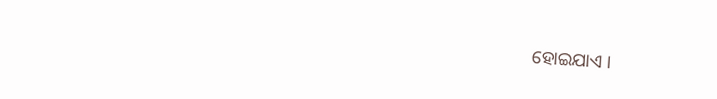ହୋଇଯାଏ ।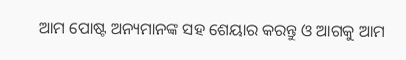ଆମ ପୋଷ୍ଟ ଅନ୍ୟମାନଙ୍କ ସହ ଶେୟାର କରନ୍ତୁ ଓ ଆଗକୁ ଆମ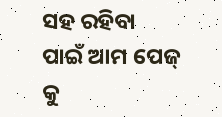ସହ ରହିବା ପାଇଁ ଆମ ପେଜ୍ କୁ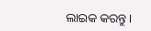ଲାଇକ କରନ୍ତୁ ।